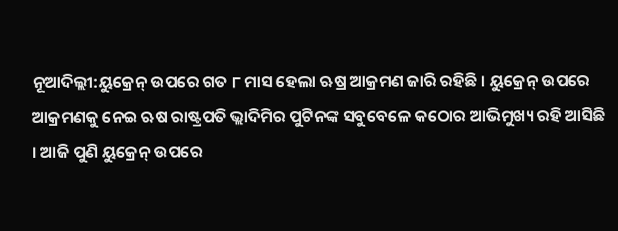ନୂଆଦିଲ୍ଲୀ:ୟୁକ୍ରେନ୍ ଉପରେ ଗତ ୮ ମାସ ହେଲା ଋଷ୍ର ଆକ୍ରମଣ ଜାରି ରହିଛି । ୟୁକ୍ରେନ୍ ଉପରେ ଆକ୍ରମଣକୁ ନେଇ ଋଷ ରାଷ୍ଟ୍ରପତି ଭ୍ଲାଦିମିର ପୁଟିନଙ୍କ ସବୁବେଳେ କଠୋର ଆଭିମୁଖ୍ୟ ରହି ଆସିଛି । ଆଜି ପୁଣି ୟୁକ୍ରେନ୍ ଉପରେ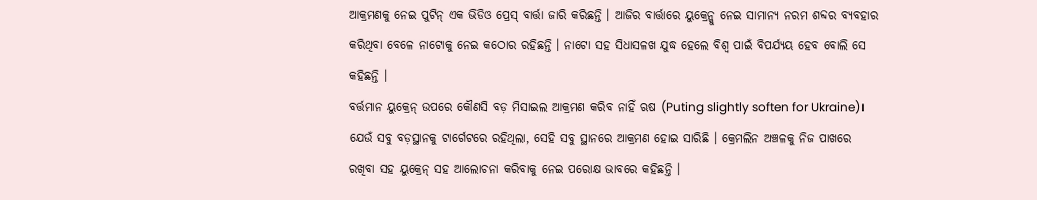ଆକ୍ରମଣକୁ ନେଇ ପୁଟିନ୍ ଏକ ଭିଡିଓ ପ୍ରେସ୍ ବାର୍ତ୍ତା ଜାରି କରିଛନ୍ତି । ଆଜିର ବାର୍ତ୍ତାରେ ୟୁକ୍ରେନ୍କୁ ନେଇ ସାମାନ୍ୟ ନରମ ଶବ୍ଦର ବ୍ୟବହାର କରିଥିବା ବେଳେ ନାଟୋକୁ ନେଇ କଠୋର ରହିଛନ୍ତି । ନାଟୋ ସହ ସିଧାସଳଖ ଯୁଦ୍ଧ ହେଲେ ବିଶ୍ବ ପାଇଁ ବିପର୍ଯ୍ୟୟ ହେବ ବୋଲି ସେ କହିଛନ୍ତି ।
ବର୍ତ୍ତମାନ ୟୁକ୍ରେନ୍ ଉପରେ କୌଣସି ବଡ଼ ମିସାଇଲ ଆକ୍ରମଣ କରିବ ନାହିଁ ଋଷ (Puting slightly soften for Ukraine)। ଯେଉଁ ସବୁ ବଡ଼ସ୍ଥାନକୁ ଟାର୍ଗେଟରେ ରହିଥିଲା, ସେହି ସବୁ ସ୍ଥାନରେ ଆକ୍ରମଣ ହୋଇ ସାରିଛି । କ୍ରେମଲିନ ଅଞ୍ଚଳକୁ ନିଜ ପାଖରେ ରଖିବା ସହ ୟୁକ୍ରେନ୍ ସହ ଆଲୋଚନା କରିବାକୁ ନେଇ ପରୋକ୍ଷ ଭାବରେ କହିଛନ୍ତି ।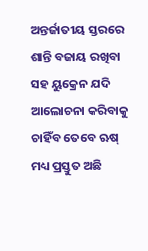ଅନ୍ତର୍ଜାତୀୟ ସ୍ତରରେ ଶାନ୍ତି ବଜାୟ ରଖିବା ସହ ୟୁକ୍ରେନ ଯଦି ଆଲୋଚନା କରିବାକୁ ଚାହିଁବ ତେବେ ଋଷ୍ ମଧ୍ୟ ପ୍ରସ୍ତୁତ ଅଛି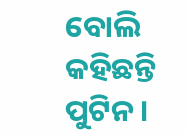ବୋଲି କହିଛନ୍ତି ପୁଟିନ ।